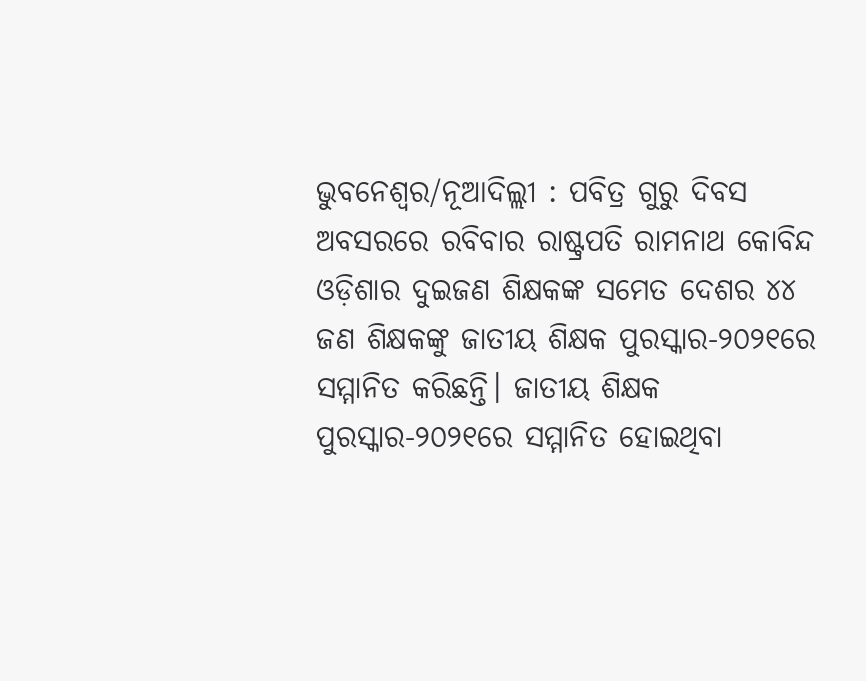ଭୁବନେଶ୍ବର/ନୂଆଦିଲ୍ଲୀ : ପବିତ୍ର ଗୁରୁ ଦିବସ ଅବସରରେ ରବିବାର ରାଷ୍ଟ୍ରପତି ରାମନାଥ କୋବିନ୍ଦ ଓଡ଼ିଶାର ଦୁଇଜଣ ଶିକ୍ଷକଙ୍କ ସମେତ ଦେଶର ୪୪ ଜଣ ଶିକ୍ଷକଙ୍କୁ ଜାତୀୟ ଶିକ୍ଷକ ପୁରସ୍କାର-୨୦୨୧ରେ ସମ୍ମାନିତ କରିଛନ୍ତି। ଜାତୀୟ ଶିକ୍ଷକ ପୁରସ୍କାର-୨୦୨୧ରେ ସମ୍ମାନିତ ହୋଇଥିବା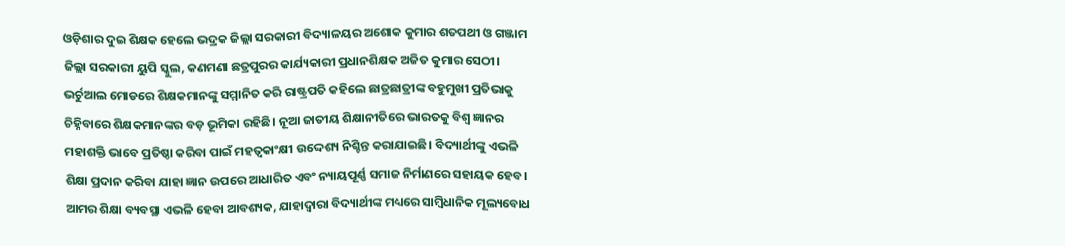ଓଡ଼ିଶାର ଦୁଇ ଶିକ୍ଷକ ହେଲେ ଭଦ୍ରକ ଜିଲ୍ଲା ସରକାରୀ ବିଦ୍ୟାଳୟର ଅଶୋକ କୁମାର ଶତପଥୀ ଓ ଗଞ୍ଜାମ ଜିଲ୍ଲା ସରକାରୀ ୟୁପି ସ୍କୁଲ, କଣମଣା ଛତ୍ରପୁରର କାର୍ଯ୍ୟକାରୀ ପ୍ରଧାନଶିକ୍ଷକ ଅଜିତ କୁମାର ସେଠୀ।
ଭର୍ଚୁଆଲ ମୋଡରେ ଶିକ୍ଷକମାନଙ୍କୁ ସମ୍ମାନିତ କରି ରାଷ୍ଟ୍ରପତି କହିଲେ ଛାତ୍ରଛାତ୍ରୀଙ୍କ ବହୁମୁଖୀ ପ୍ରତିଭାକୁ ଚିହ୍ନିବାରେ ଶିକ୍ଷକମାନଙ୍କର ବଡ଼ ଭୂମିକା ରହିଛି। ନୂଆ ଜାତୀୟ ଶିକ୍ଷାନୀତିରେ ଭାରତକୁ ବିଶ୍ୱ ଜ୍ଞାନର ମହାଶକ୍ତି ଭାବେ ପ୍ରତିଷ୍ଠା କରିବା ପାଇଁ ମହତ୍ୱକାଂକ୍ଷୀ ଉଦ୍ଦେଶ୍ୟ ନିଶ୍ଚିନ୍ତ କରାଯାଇଛି। ବିଦ୍ୟାର୍ଥୀଙ୍କୁ ଏଭଳି ଶିକ୍ଷା ପ୍ରଦାନ କରିବା ଯାହା ଜ୍ଞାନ ଉପରେ ଆଧାରିତ ଏବଂ ନ୍ୟାୟପୂର୍ଣ୍ଣ ସମାଜ ନିର୍ମାଣରେ ସହାୟକ ହେବ। ଆମର ଶିକ୍ଷା ବ୍ୟବସ୍ଥା ଏଭଳି ହେବା ଆବଶ୍ୟକ, ଯାହାଦ୍ୱାରା ବିଦ୍ୟାର୍ଥୀଙ୍କ ମଧ୍ୟରେ ସାମ୍ବିଧାନିକ ମୂଲ୍ୟବୋଧ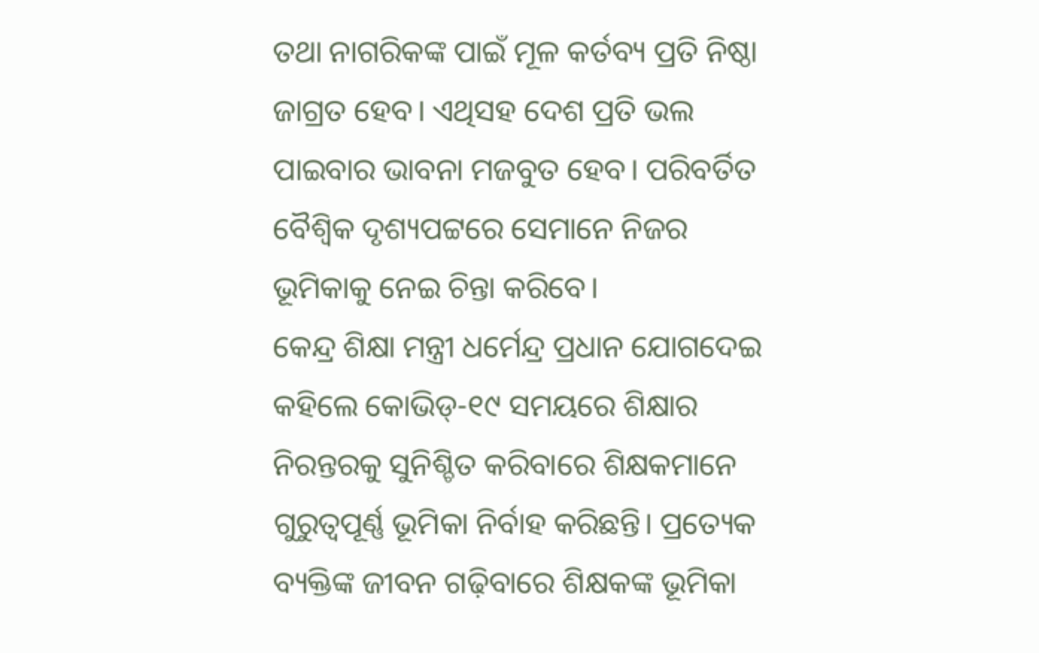ତଥା ନାଗରିକଙ୍କ ପାଇଁ ମୂଳ କର୍ତବ୍ୟ ପ୍ରତି ନିଷ୍ଠା ଜାଗ୍ରତ ହେବ। ଏଥିସହ ଦେଶ ପ୍ରତି ଭଲ ପାଇବାର ଭାବନା ମଜବୁତ ହେବ। ପରିବର୍ତିତ ବୈଶ୍ୱିକ ଦୃଶ୍ୟପଟ୍ଟରେ ସେମାନେ ନିଜର ଭୂମିକାକୁ ନେଇ ଚିନ୍ତା କରିବେ।
କେନ୍ଦ୍ର ଶିକ୍ଷା ମନ୍ତ୍ରୀ ଧର୍ମେନ୍ଦ୍ର ପ୍ରଧାନ ଯୋଗଦେଇ କହିଲେ କୋଭିଡ୍-୧୯ ସମୟରେ ଶିକ୍ଷାର ନିରନ୍ତରକୁ ସୁନିଶ୍ଚିତ କରିବାରେ ଶିକ୍ଷକମାନେ ଗୁରୁତ୍ୱପୂର୍ଣ୍ଣ ଭୂମିକା ନିର୍ବାହ କରିଛନ୍ତି। ପ୍ରତ୍ୟେକ ବ୍ୟକ୍ତିଙ୍କ ଜୀବନ ଗଢ଼ିବାରେ ଶିକ୍ଷକଙ୍କ ଭୂମିକା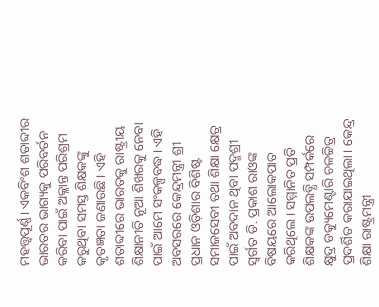ମହତ୍ତ୍ବପୂର୍ଣ୍ଣ। ଏକବିଂଶ ଶତାବ୍ଦୀର ଭାରତର ଭାଗ୍ୟକୁ ପରିବର୍ତନ କରିବା ପାଇଁ ଅକ୍ଳାନ୍ତ ପରିଶ୍ରମ କରୁଥିବା ସମସ୍ତ ଶିକ୍ଷକଙ୍କୁ କୃତଜ୍ଞତା ଜଣାଉଛି। ଏହି ଶତାବ୍ଦୀରେ ଭାରତକୁ ରାଷ୍ଟ୍ରୀୟ ଶିକ୍ଷାନୀତି ନୂଆ ଶିଖରକୁ ନେବା ପାଇଁ ଆମେ ସଂକଳ୍ପବଦ୍ଧ। ଏହି ଅବସରରେ କେନ୍ଦ୍ରମନ୍ତ୍ରୀ ଶ୍ରୀ ପ୍ରଧାନ ଓଡ଼ିଶାର ବିଶିଷ୍ଟ ସମାଜସେବୀ ତଥା ଶିକ୍ଷା କ୍ଷେତ୍ର ପାଇଁ ଅବଦାନ ଥିବା ପଦ୍ମଶ୍ରୀ ସ୍ୱର୍ଗତ ଡି. ପ୍ରକାଶ ରାଓଙ୍କ ବିଷୟରେ ଆଲୋକପାତ କରିଥିଲେ। ସମ୍ମାନିତ ପ୍ରତି ଶିକ୍ଷକଙ୍କ ଉପଲବ୍ଧି ସମ୍ପର୍କରେ କ୍ଷୁଦ୍ର ଡକ୍ୟୁମେଣ୍ଟାରି ଚଳଚ୍ଚିତ୍ର ପ୍ରଦର୍ଶିତ କରାଯାଇଥିଲା। କେନ୍ଦ୍ର ଶିକ୍ଷା ରାଷ୍ଟ୍ରମନ୍ତ୍ରୀ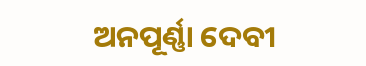ଅନପୂର୍ଣ୍ଣା ଦେବୀ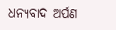ଧନ୍ୟବାଦ ଅର୍ପଣ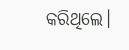କରିଥିଲେ।